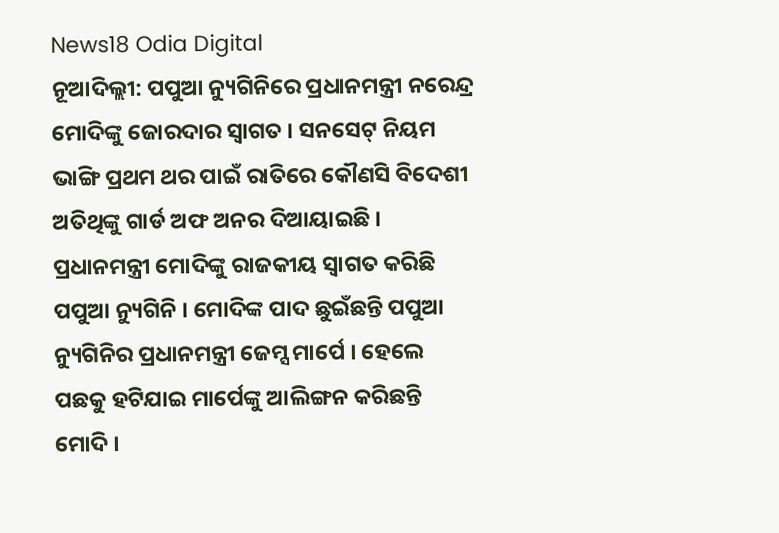News18 Odia Digital
ନୂଆଦିଲ୍ଲୀ: ପପୁଆ ନ୍ୟୁଗିନିରେ ପ୍ରଧାନମନ୍ତ୍ରୀ ନରେନ୍ଦ୍ର ମୋଦିଙ୍କୁ ଜୋରଦାର ସ୍ବାଗତ । ସନସେଟ୍ ନିୟମ ଭାଙ୍ଗି ପ୍ରଥମ ଥର ପାଇଁ ରାତିରେ କୌଣସି ବିଦେଶୀ ଅତିଥିଙ୍କୁ ଗାର୍ଡ ଅଫ ଅନର ଦିଆୟାଇଛି । ପ୍ରଧାନମନ୍ତ୍ରୀ ମୋଦିଙ୍କୁ ରାଜକୀୟ ସ୍ବାଗତ କରିଛି ପପୁଆ ନ୍ୟୁଗିନି । ମୋଦିଙ୍କ ପାଦ ଛୁଇଁଛନ୍ତି ପପୁଆ ନ୍ୟୁଗିନିର ପ୍ରଧାନମନ୍ତ୍ରୀ ଜେମ୍ସ ମାର୍ପେ । ହେଲେ ପଛକୁ ହଟିଯାଇ ମାର୍ପେଙ୍କୁ ଆଲିଙ୍ଗନ କରିଛନ୍ତି ମୋଦି ।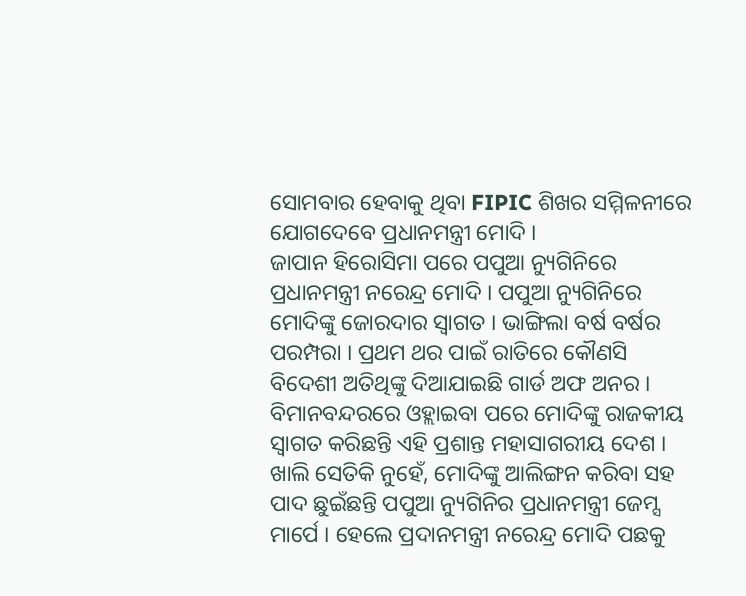ସୋମବାର ହେବାକୁ ଥିବା FIPIC ଶିଖର ସମ୍ମିଳନୀରେ ଯୋଗଦେବେ ପ୍ରଧାନମନ୍ତ୍ରୀ ମୋଦି ।
ଜାପାନ ହିରୋସିମା ପରେ ପପୁଆ ନ୍ୟୁଗିନିରେ ପ୍ରଧାନମନ୍ତ୍ରୀ ନରେନ୍ଦ୍ର ମୋଦି । ପପୁଆ ନ୍ୟୁଗିନିରେ ମୋଦିଙ୍କୁ ଜୋରଦାର ସ୍ବାଗତ । ଭାଙ୍ଗିଲା ବର୍ଷ ବର୍ଷର ପରମ୍ପରା । ପ୍ରଥମ ଥର ପାଇଁ ରାତିରେ କୌଣସି ବିଦେଶୀ ଅତିଥିଙ୍କୁ ଦିଆଯାଇଛି ଗାର୍ଡ ଅଫ ଅନର । ବିମାନବନ୍ଦରରେ ଓହ୍ଲାଇବା ପରେ ମୋଦିଙ୍କୁ ରାଜକୀୟ ସ୍ବାଗତ କରିଛନ୍ତି ଏହି ପ୍ରଶାନ୍ତ ମହାସାଗରୀୟ ଦେଶ । ଖାଲି ସେତିକି ନୁହେଁ, ମୋଦିଙ୍କୁ ଆଲିଙ୍ଗନ କରିବା ସହ ପାଦ ଛୁଇଁଛନ୍ତି ପପୁଆ ନ୍ୟୁଗିନିର ପ୍ରଧାନମନ୍ତ୍ରୀ ଜେମ୍ସ ମାର୍ପେ । ହେଲେ ପ୍ରଦାନମନ୍ତ୍ରୀ ନରେନ୍ଦ୍ର ମୋଦି ପଛକୁ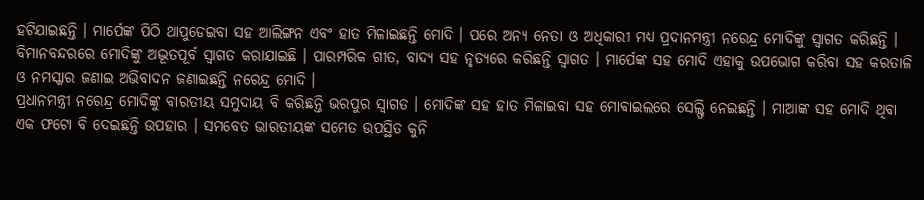ହଟିଯାଇଛନ୍ତି । ମାର୍ପେଙ୍କ ପିଠି ଥାପୁଡେଇବା ସହ ଆଲିଙ୍ଗନ ଏବଂ ହାତ ମିଳାଇଛନ୍ତି ମୋଦି । ପରେ ଅନ୍ୟ ନେତା ଓ ଅଧିକାରୀ ମଧ୍ୟ ପ୍ରଦାନମନ୍ତ୍ରୀ ନରେନ୍ଦ୍ର ମୋଦିଙ୍କୁ ସ୍ବାଗତ କରିଛନ୍ତି । ବିମାନବନ୍ଦରରେ ମୋଦିଙ୍କୁ ଅଦ୍ଭୂତପୂର୍ବ ସ୍ବାଗତ କରାଯାଇଛି । ପାରମ୍ପରିକ ଗୀତ, ବାଦ୍ୟ ସହ ନୃତ୍ୟରେ କରିଛନ୍ତି ସ୍ବାଗତ । ମାର୍ପେଙ୍କ ସହ ମୋଦି ଏହାକୁ ଉପଭୋଗ କରିବା ସହ କରତାଳି ଓ ନମସ୍କାର ଜଣାଇ ଅଭିବାଦନ ଜଣାଇଛନ୍ତି ନରେନ୍ଦ୍ର ମୋଦି ।
ପ୍ରଧାନମନ୍ତ୍ରୀ ନରେନ୍ଦ୍ର ମୋଦିଙ୍କୁ ବାରତୀୟ ସମୁଦାୟ ବି କରିଛନ୍ତି ଭରପୁର ସ୍ବାଗତ । ମୋଦିଙ୍କ ସହ ହାତ ମିଳାଇବା ସହ ମୋବାଇଲରେ ସେଲ୍ଫି ନେଇଛନ୍ତି । ମାଆଙ୍କ ସହ ମୋଦି ଥିବା ଏକ ଫଟୋ ବି ଦେଇଛନ୍ତି ଉପହାର । ସମବେତ ଭାରତୀୟଙ୍କ ସମେତ ଉପସ୍ଥିତ କୁନି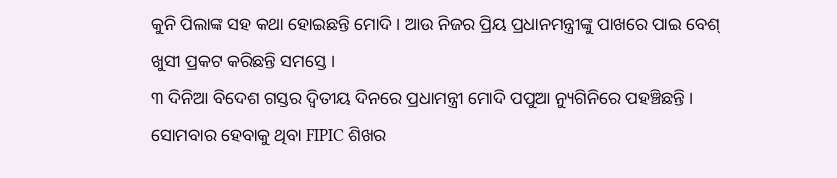କୁନି ପିଲାଙ୍କ ସହ କଥା ହୋଇଛନ୍ତି ମୋଦି । ଆଉ ନିଜର ପ୍ରିୟ ପ୍ରଧାନମନ୍ତ୍ରୀଙ୍କୁ ପାଖରେ ପାଇ ବେଶ୍ ଖୁସୀ ପ୍ରକଟ କରିଛନ୍ତି ସମସ୍ତେ ।
୩ ଦିନିଆ ବିଦେଶ ଗସ୍ତର ଦ୍ବିତୀୟ ଦିନରେ ପ୍ରଧାମନ୍ତ୍ରୀ ମୋଦି ପପୁଆ ନ୍ୟୁଗିନିରେ ପହଞ୍ଚିଛନ୍ତି । ସୋମବାର ହେବାକୁ ଥିବା FIPIC ଶିଖର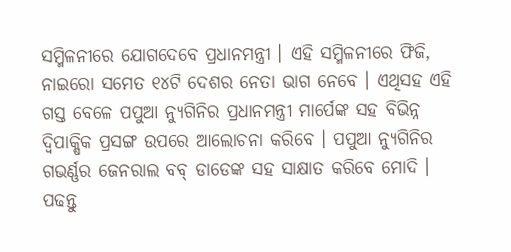ସମ୍ମିଳନୀରେ ଯୋଗଦେବେ ପ୍ରଧାନମନ୍ତ୍ରୀ । ଏହି ସମ୍ମିଳନୀରେ ଫିଜି, ନାଇରୋ ସମେତ ୧୪ଟି ଦେଶର ନେତା ଭାଗ ନେବେ । ଏଥିସହ ଏହି ଗସ୍ତ ବେଳେ ପପୁଆ ନ୍ୟୁଗିନିର ପ୍ରଧାନମନ୍ତ୍ରୀ ମାର୍ପେଙ୍କ ସହ ବିଭିନ୍ନ ଦ୍ବିପାକ୍ଷିକ ପ୍ରସଙ୍ଗ ଉପରେ ଆଲୋଚନା କରିବେ । ପପୁଆ ନ୍ୟୁଗିନିର ଗଭର୍ଣ୍ଣର ଜେନରାଲ ବବ୍ ଡାଡେଙ୍କ ସହ ସାକ୍ଷାତ କରିବେ ମୋଦି ।
ପଢନ୍ତୁ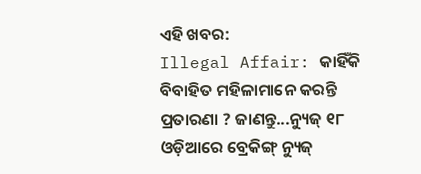ଏହି ଖବର:
Illegal Affair: କାହିଁକି ବିବାହିତ ମହିଳାମାନେ କରନ୍ତି ପ୍ରତାରଣା ? ଜାଣନ୍ତୁ...ନ୍ୟୁଜ୍ ୧୮ ଓଡ଼ିଆରେ ବ୍ରେକିଙ୍ଗ୍ ନ୍ୟୁଜ୍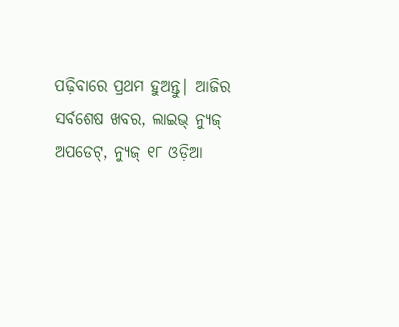ପଢ଼ିବାରେ ପ୍ରଥମ ହୁଅନ୍ତୁ| ଆଜିର ସର୍ବଶେଷ ଖବର, ଲାଇଭ୍ ନ୍ୟୁଜ୍ ଅପଡେଟ୍, ନ୍ୟୁଜ୍ ୧୮ ଓଡ଼ିଆ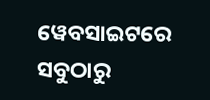ୱେବସାଇଟରେ ସବୁଠାରୁ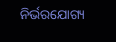ନିର୍ଭରଯୋଗ୍ୟ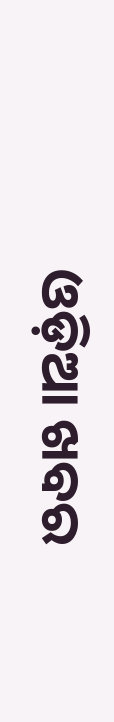ଓଡ଼ିଆ ଖବର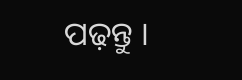ପଢ଼ନ୍ତୁ ।